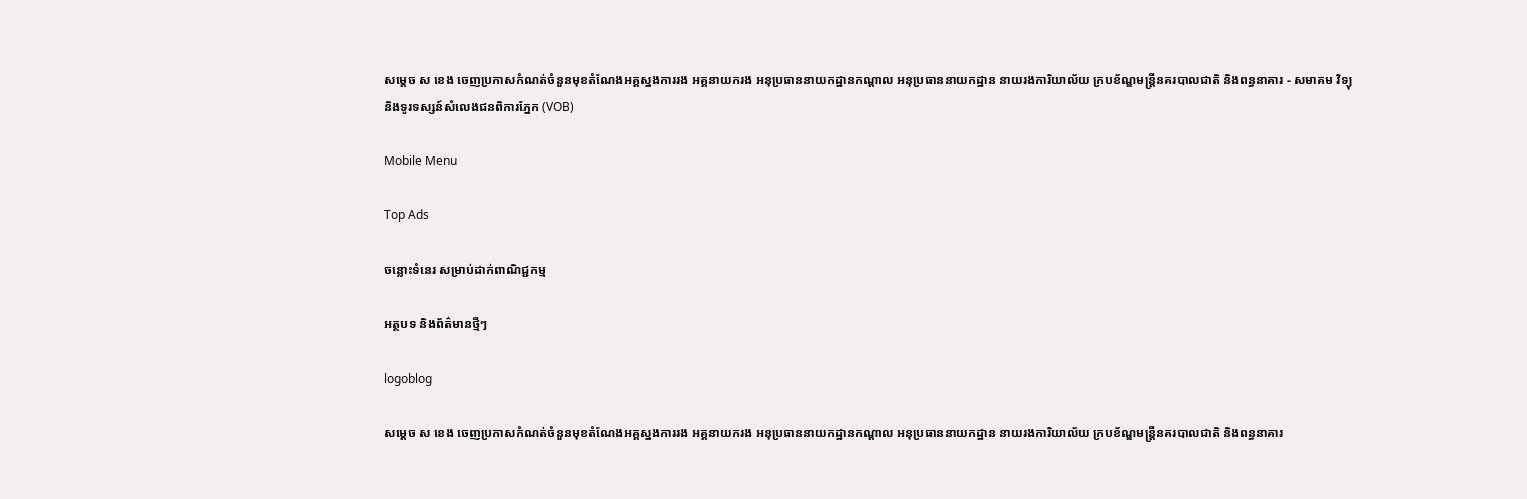សម្ដេច ស ខេង ចេញប្រកាសកំណត់ចំនួនមុខតំណែងអគ្គស្នងការរង អគ្គនាយករង អនុប្រធាននាយកដ្ឋានកណ្ដាល អនុប្រធាននាយកដ្ឋាន នាយរងការិយាល័យ ក្របខ័ណ្ឌមន្រ្ដីនគរបាលជាតិ និងពន្ធនាគារ - សមាគម វិទ្យុ និងទូរទស្សន៍សំលេងជនពិការភ្នែក (VOB)

Mobile Menu

Top Ads

ចន្លោះទំនេរ សម្រាប់ដាក់ពាណិជ្ជកម្ម

អត្ថបទ និងព័ត៌មានថ្មីៗ

logoblog

សម្ដេច ស ខេង ចេញប្រកាសកំណត់ចំនួនមុខតំណែងអគ្គស្នងការរង អគ្គនាយករង អនុប្រធាននាយកដ្ឋានកណ្ដាល អនុប្រធាននាយកដ្ឋាន នាយរងការិយាល័យ ក្របខ័ណ្ឌមន្រ្ដីនគរបាលជាតិ និងពន្ធនាគារ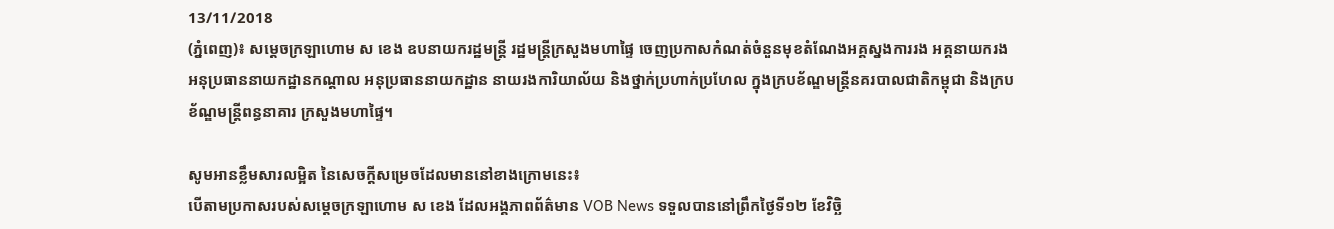13/11/2018
(ភ្នំពេញ)៖ សម្ដេចក្រឡាហោម ស ខេង ឧបនាយករដ្ឋមន្ដ្រី រដ្ឋមន្ដ្រីក្រសួងមហាផ្ទៃ ចេញប្រកាសកំណត់ចំនួនមុខតំណែងអគ្គស្នងការរង អគ្គនាយករង អនុប្រធាននាយកដ្ឋានកណ្ដាល អនុប្រធាននាយកដ្ឋាន នាយរងការិយាល័យ និងថ្នាក់ប្រហាក់ប្រហែល ក្នុងក្របខ័ណ្ឌមន្ដ្រីនគរបាលជាតិកម្ពុជា និងក្របខ័ណ្ឌមន្ដ្រីពន្ធនាគារ ក្រសួងមហាផ្ទៃ។

សូមអានខ្លឹមសារលម្អិត នៃសេចក្ដីសម្រេចដែលមាននៅខាងក្រោមនេះ៖
បើតាមប្រកាសរបស់សម្ដេចក្រឡាហោម ស ខេង ដែលអង្គភាពព័ត៌មាន VOB News ទទួលបាននៅព្រឹកថ្ងៃទី១២ ខែវិច្ឆិ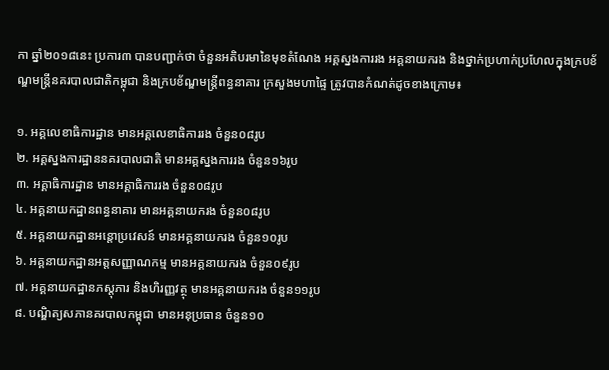កា ឆ្នាំ២០១៨នេះ ប្រការ៣ បានបញ្ជាក់ថា ចំនួនអតិបរមានៃមុខតំណែង អគ្គស្នងការរង អគ្គនាយករង និងថ្នាក់ប្រហាក់ប្រហែលក្នុងក្របខ័ណ្ឌមន្ដ្រីនគរបាលជាតិកម្ពុជា និងក្របខ័ណ្ឌមន្ដ្រីពន្ធនាគារ ក្រសួងមហាផ្ទៃ ត្រូវបានកំណត់ដូចខាងក្រោម៖

១. អគ្គលេខាធិការដ្ឋាន មានអគ្គលេខាធិការរង ចំនួន០៨រូប
២. អគ្គស្នងការដ្ឋាននគរបាលជាតិ មានអគ្គស្នងការរង ចំនួន១៦រូប
៣. អគ្គាធិការដ្ឋាន មានអគ្គាធិការរង ចំនួន០៨រូប
៤. អគ្គនាយកដ្ឋានពន្ធនាគារ មានអគ្គនាយករង ចំនួន០៨រូប
៥. អគ្គនាយកដ្ឋានអន្ដោប្រវេសន៍ មានអគ្គនាយករង ចំនួន១០រូប
៦. អគ្គនាយកដ្ឋានអត្តសញ្ញាណកម្ម មានអគ្គនាយករង ចំនួន០៩រូប
៧. អគ្គនាយកដ្ឋានភស្ដុភារ និងហិរញ្ញវត្ថុ មានអគ្គនាយករង ចំនួន១១រូប
៨. បណ្ឌិត្យសភានគរបាលកម្ពុជា មានអនុប្រធាន ចំនួន១០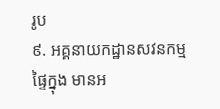រូប
៩. អគ្គនាយកដ្ឋានសវនកម្មផ្ទៃក្នុង មានអ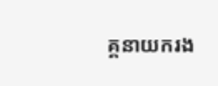គ្គនាយករង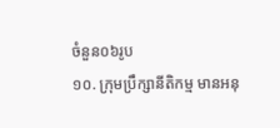ចំនួន០៦រូប
១០. ក្រុមប្រឹក្សានីតិកម្ម មានអនុ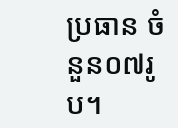ប្រធាន ចំនួន០៧រូប។